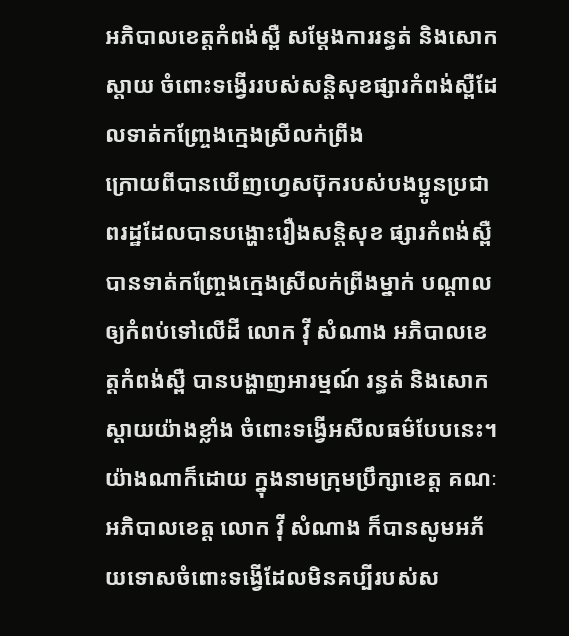អភិបាលខេត្តកំពង់ស្ពឺ សម្តែងការរន្ធត់ និងសោកស្តាយ ចំពោះទង្វើររបស់សន្តិសុខផ្សារកំពង់ស្ពឺដែលទាត់កញ្ច្រែងក្មេងស្រីលក់ព្រីង
ក្រោយពីបានឃើញហ្វេសប៊ុករបស់បងប្អូនប្រជាពរដ្ឋដែលបានបង្ហោះរឿងសន្តិសុខ ផ្សារកំពង់ស្ពឺ បានទាត់កញ្ច្រែងក្មេងស្រីលក់ព្រីងម្នាក់ បណ្ដាលឲ្យកំពប់ទៅលើដី លោក វ៉ី សំណាង អភិបាលខេត្តកំពង់ស្ពឺ បានបង្ហាញអារម្មណ៍ រន្ធត់ និងសោកស្ដាយយ៉ាងខ្លាំង ចំពោះទង្វើអសីលធម៌បែបនេះ។
យ៉ាងណាក៏ដោយ ក្នុងនាមក្រុមប្រឹក្សាខេត្ត គណៈអភិបាលខេត្ត លោក វ៉ី សំណាង ក៏បានសូមអភ័យទោសចំពោះទង្វើដែលមិនគប្បីរបស់ស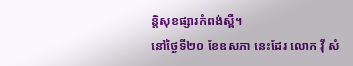ន្តិសុខផ្សារកំពង់ស្ពឺ។
នៅថ្ងៃទី២០ ខែឧសភា នេះដែរ លោក វ៉ី សំ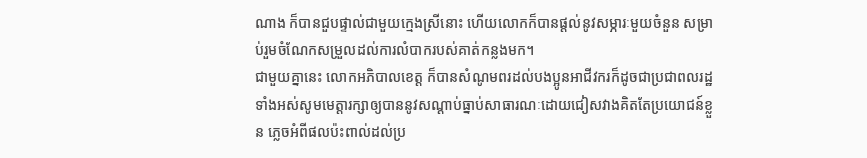ណាង ក៏បានជួបផ្ទាល់ជាមួយក្មេងស្រីនោះ ហើយលោកក៏បានផ្តល់នូវសម្ភារៈមួយចំនួន សម្រាប់រួមចំណែកសម្រួលដល់ការលំបាករបស់គាត់កន្លងមក។
ជាមួយគ្នានេះ លោកអភិបាលខេត្ត ក៏បានសំណូមពរដល់បងប្អូនអាជីវករក៏ដូចជាប្រជាពលរដ្ឋទាំងអស់សូមមេត្តារក្សាឲ្យបាននូវសណ្ដាប់ធ្នាប់សាធារណៈដោយជៀសវាងគិតតែប្រយោជន៍ខ្លួន ភ្លេចអំពីផលប៉ះពាល់ដល់ប្រ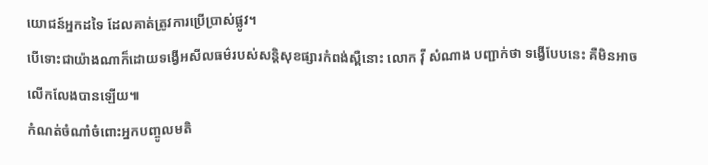យោជន៍អ្នកដទៃ ដែលគាត់ត្រូវការប្រើប្រាស់ផ្លូវ។
បើទោះជាយ៉ាងណាក៏ដោយទង្វើអសីលធម៌របស់សន្តិសុខផ្សារកំពង់ស្ពឺនោះ លោក វ៉ី សំណាង បញ្ជាក់ថា ទង្វើបែបនេះ គឺមិនអាចលើកលែងបានឡើយ៕
កំណត់ចំណាំចំពោះអ្នកបញ្ចូលមតិ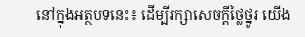នៅក្នុងអត្ថបទនេះ៖ ដើម្បីរក្សាសេចក្ដីថ្លៃថ្នូរ យើង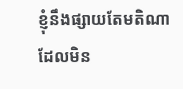ខ្ញុំនឹងផ្សាយតែមតិណា ដែលមិន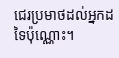ជេរប្រមាថដល់អ្នកដទៃប៉ុណ្ណោះ។